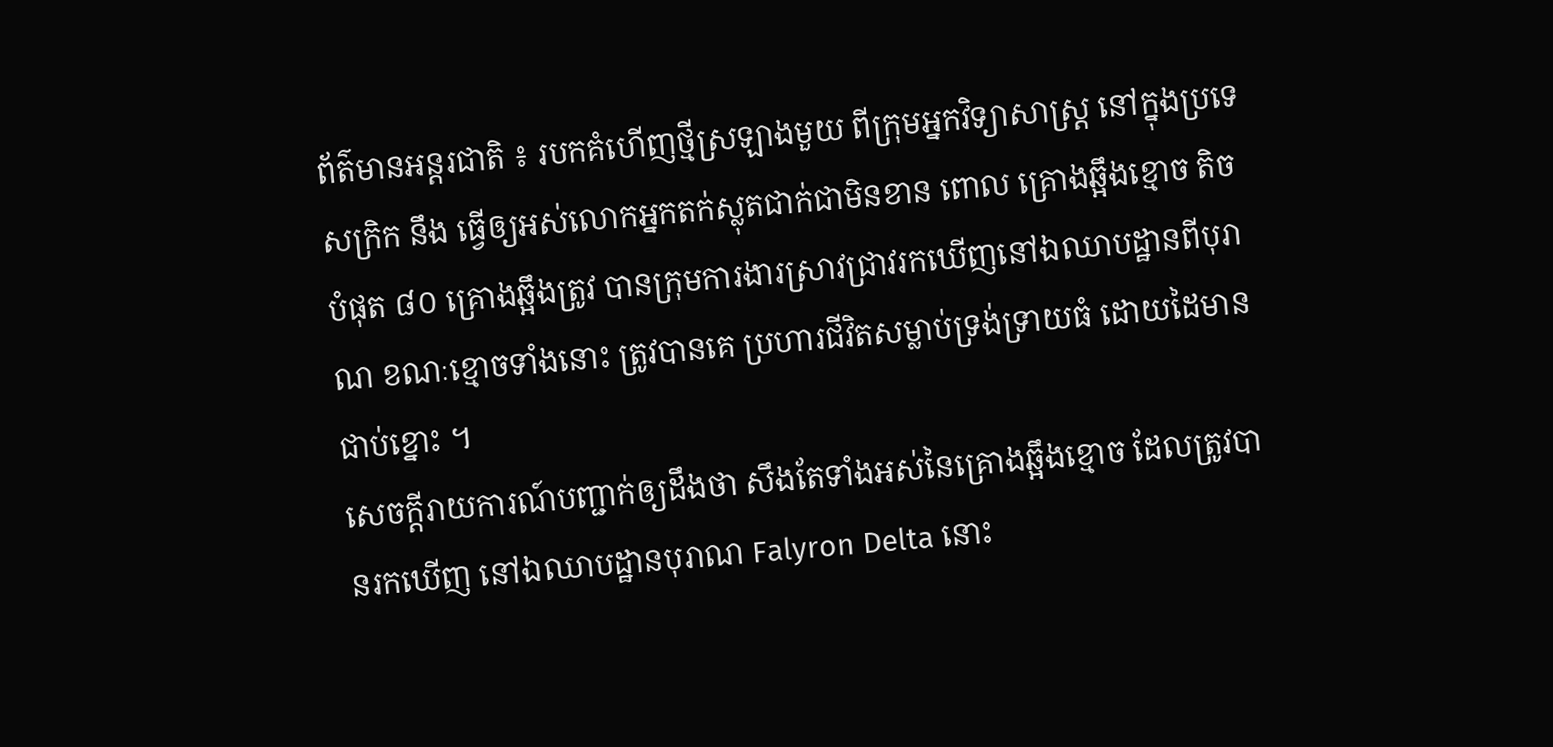ព័ត៌មានអន្តរជាតិ ៖ របកគំហើញថ្មីស្រឡាងមួយ ពីក្រុមអ្នកវិទ្យាសាស្រ្ត នៅក្នុងប្រទេសក្រិក នឹង ធ្វើឲ្យអស់លោកអ្នកតក់ស្លុតជាក់ជាមិនខាន ពោល គ្រោងឆ្អឹងខ្មោច តិចបំផុត ៨០ គ្រោងឆ្អឹងត្រូវ បានក្រុមការងារស្រាវជ្រាវរកឃើញនៅឯឈាបដ្ឋានពីបុរាណ ខណៈខ្មោចទាំងនោះ ត្រូវបានគេ ប្រហារជីវិតសម្លាប់ទ្រង់ទ្រាយធំ ដោយដៃមានជាប់ខ្នោះ ។
សេចក្តីរាយការណ៍បញ្ជាក់ឲ្យដឹងថា សឹងតែទាំងអស់នៃគ្រោងឆ្អឹងខ្មោច ដែលត្រូវបានរកឃើញ នៅឯឈាបដ្ឋានបុរាណ Falyron Delta នោះ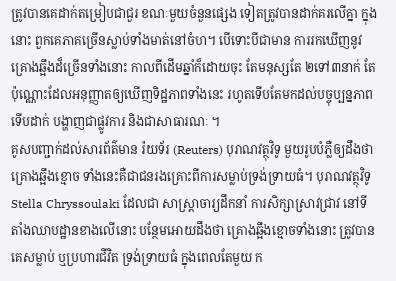ត្រូវបានគេដាក់តម្រៀបជាជួរ ខណៈមួយចំនួនផ្សេង ទៀតត្រូវបានដាក់គរលើគ្នា ក្នុងនោះ ពួកគេភាគច្រើនស្លាប់ទាំងមាត់នៅចំហ។ បើទោះបីជាមាន ការរកឃើញនូវគ្រោងឆ្អឹងដ៏ច្រើនទាំងនោះ កាលពីដើមឆ្នាំក៏ដោយចុះ តែមនុស្សតែ ២ទៅ៣នាក់ តែប៉ុណ្ណោះដែលអនុញ្ញាតឲ្យឃើញទិដ្ឋភាពទាំងនេះ រហូតទើបតែមកដល់បច្ចុប្បន្នភាព ទើបដាក់ បង្ហាញជាផ្លូវការ និងជាសាធារណៈ ។
គូសបញ្ជាក់ដល់សារព័ត៌មាន រ៉យទ័រ (Reuters) បុរាណវត្ថុវិទូ មួយរូបបំភ្លឺឲ្យដឹងថាគ្រោងឆ្អឹងខ្មោច ទាំងនេះគឺជាជនរងគ្រោះពីការសម្លាប់ទ្រង់ទ្រាយធំ។ បុរាណវត្ថុវិទូ Stella Chryssoulaki ដែលជា សាស្រ្តាចារ្យដឹកនាំ ការសិក្សាស្រាវជ្រាវ នៅទីតាំងឈាបដ្ឋានខាងលើនោះ បន្ថែមអោយដឹងថា គ្រោងឆ្អឹងខ្មោចទាំងនោះ ត្រូវបានគេសម្លាប់ ឬប្រហារជីវិត ទ្រង់ទ្រាយធំ ក្នុងពេលតែមួយ ក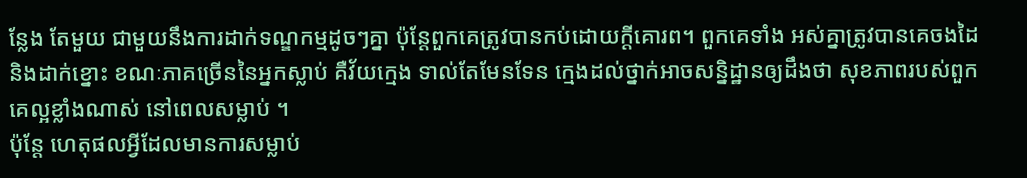ន្លែង តែមួយ ជាមួយនឹងការដាក់ទណ្ឌកម្មដូចៗគ្នា ប៉ុន្តែពួកគេត្រូវបានកប់ដោយក្តីគោរព។ ពួកគេទាំង អស់គ្នាត្រូវបានគេចងដៃ និងដាក់ខ្នោះ ខណៈភាគច្រើននៃអ្នកស្លាប់ គឺវ័យក្មេង ទាល់តែមែនទែន ក្មេងដល់ថ្នាក់អាចសន្និដ្ឋានឲ្យដឹងថា សុខភាពរបស់ពួកគេល្អខ្លាំងណាស់ នៅពេលសម្លាប់ ។
ប៉ុន្តែ ហេតុផលអ្វីដែលមានការសម្លាប់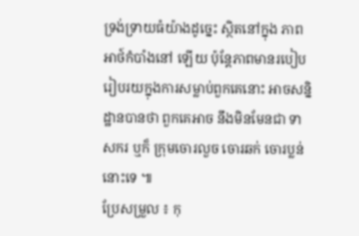ទ្រង់ទ្រាយធំយ៉ាងដូច្នេះ ស្ថិតនៅក្នុង ភាពអាថ៍កំបាំងនៅ ឡើយ ប៉ុន្តែភាពមានរបៀបរៀបរយក្នុងការសម្លាប់ពួកគេនោះ អាចសន្និដ្ឋានបានថា ពួកគេអាច នឹងមិនមែនជា ទាសករ ឬក៏ ក្រុមចោរលួច ចោរឆក់ ចោរប្លន់ នោះទេ ៕
ប្រែសម្រួល ៖ កុ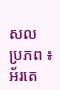សល
ប្រភព ៖ អ័រតេ